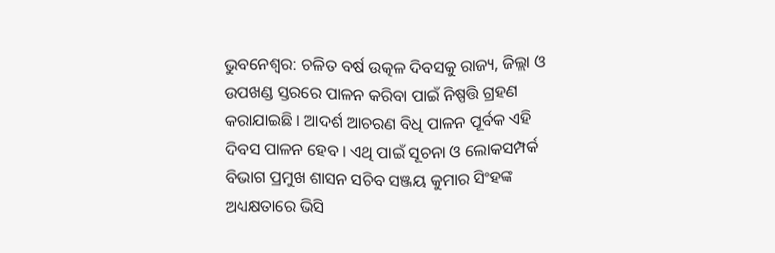ଭୁବନେଶ୍ବର: ଚଳିତ ବର୍ଷ ଉତ୍କଳ ଦିବସକୁ ରାଜ୍ୟ, ଜିଲ୍ଲା ଓ ଉପଖଣ୍ଡ ସ୍ତରରେ ପାଳନ କରିବା ପାଇଁ ନିଷ୍ପତ୍ତି ଗ୍ରହଣ କରାଯାଇଛି । ଆଦର୍ଶ ଆଚରଣ ବିଧି ପାଳନ ପୂର୍ବକ ଏହି ଦିବସ ପାଳନ ହେବ । ଏଥି ପାଇଁ ସୂଚନା ଓ ଲୋକସମ୍ପର୍କ ବିଭାଗ ପ୍ରମୁଖ ଶାସନ ସଚିବ ସଞ୍ଜୟ କୁମାର ସିଂହଙ୍କ ଅଧ୍ୟକ୍ଷତାରେ ଭିସି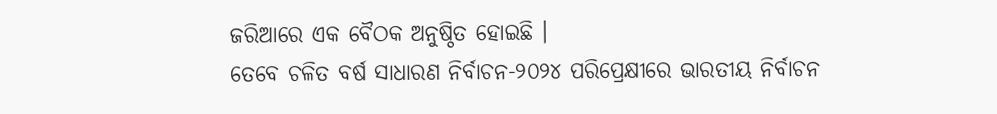ଜରିଆରେ ଏକ ବୈଠକ ଅନୁଷ୍ଠିତ ହୋଇଛି ।
ତେବେ ଚଳିତ ବର୍ଷ ସାଧାରଣ ନିର୍ବାଚନ-୨୦୨୪ ପରିପ୍ରେକ୍ଷୀରେ ଭାରତୀୟ ନିର୍ବାଚନ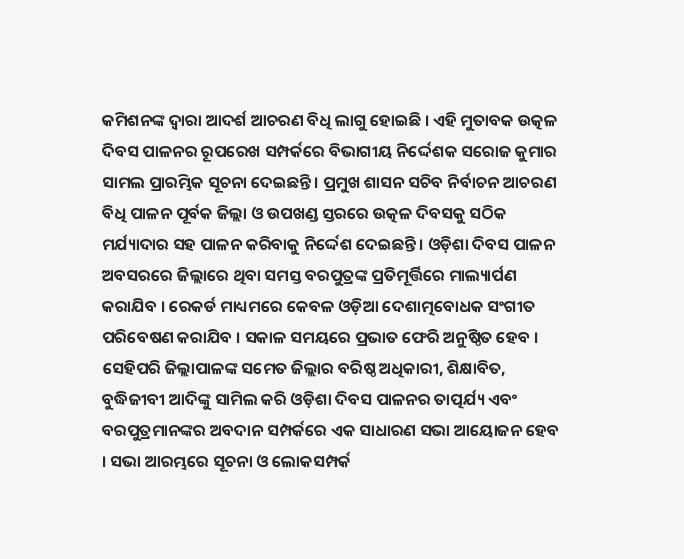କମିଶନଙ୍କ ଦ୍ୱାରା ଆଦର୍ଶ ଆଚରଣ ବିଧି ଲାଗୁ ହୋଇଛି । ଏହି ମୁତାବକ ଉତ୍କଳ ଦିବସ ପାଳନର ରୂପରେଖ ସମ୍ପର୍କରେ ବିଭାଗୀୟ ନିର୍ଦ୍ଦେଶକ ସରୋଜ କୁମାର ସାମଲ ପ୍ରାରମ୍ଭିକ ସୂଚନା ଦେଇଛନ୍ତି । ପ୍ରମୁଖ ଶାସନ ସଚିବ ନିର୍ବାଚନ ଆଚରଣ ବିଧି ପାଳନ ପୂର୍ବକ ଜିଲ୍ଲା ଓ ଉପଖଣ୍ଡ ସ୍ତରରେ ଉତ୍କଳ ଦିବସକୁ ସଠିକ ମର୍ଯ୍ୟାଦାର ସହ ପାଳନ କରିବାକୁ ନିର୍ଦ୍ଦେଶ ଦେଇଛନ୍ତି । ଓଡ଼ିଶା ଦିବସ ପାଳନ ଅବସରରେ ଜିଲ୍ଲାରେ ଥିବା ସମସ୍ତ ବରପୁତ୍ରଙ୍କ ପ୍ରତିମୂର୍ତ୍ତିରେ ମାଲ୍ୟାର୍ପଣ କରାଯିବ । ରେକର୍ଡ ମାଧ୍ୟମରେ କେବଳ ଓଡ଼ିଆ ଦେଶାତ୍ମବୋଧକ ସଂଗୀତ ପରିବେଷଣ କରାଯିବ । ସକାଳ ସମୟରେ ପ୍ରଭାତ ଫେରି ଅନୁଷ୍ଠିତ ହେବ ।
ସେହିପରି ଜିଲ୍ଲାପାଳଙ୍କ ସମେତ ଜିଲ୍ଲାର ବରିଷ୍ଠ ଅଧିକାରୀ, ଶିକ୍ଷାବିତ, ବୁଦ୍ଧିଜୀବୀ ଆଦିଙ୍କୁ ସାମିଲ କରି ଓଡ଼ିଶା ଦିବସ ପାଳନର ତାତ୍ପର୍ଯ୍ୟ ଏବଂ ବରପୁତ୍ରମାନଙ୍କର ଅବଦାନ ସମ୍ପର୍କରେ ଏକ ସାଧାରଣ ସଭା ଆୟୋଜନ ହେବ । ସଭା ଆରମ୍ଭରେ ସୂଚନା ଓ ଲୋକସମ୍ପର୍କ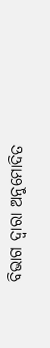ବିଭାଗ ଦ୍ୱାରା ଅନୁମୋଦିତ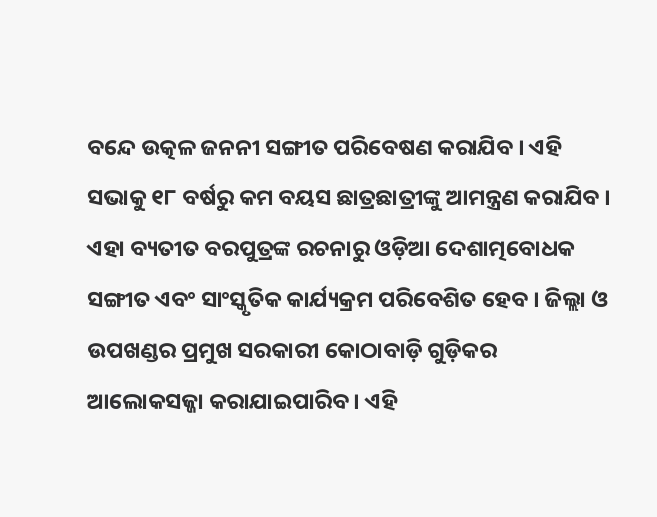ବନ୍ଦେ ଉତ୍କଳ ଜନନୀ ସଙ୍ଗୀତ ପରିବେଷଣ କରାଯିବ । ଏହି ସଭାକୁ ୧୮ ବର୍ଷରୁ କମ ବୟସ ଛାତ୍ରଛାତ୍ରୀଙ୍କୁ ଆମନ୍ତ୍ରଣ କରାଯିବ । ଏହା ବ୍ୟତୀତ ବରପୁତ୍ରଙ୍କ ରଚନାରୁ ଓଡ଼ିଆ ଦେଶାତ୍ମବୋଧକ ସଙ୍ଗୀତ ଏବଂ ସାଂସ୍କୃତିକ କାର୍ଯ୍ୟକ୍ରମ ପରିବେଶିତ ହେବ । ଜିଲ୍ଲା ଓ ଉପଖଣ୍ଡର ପ୍ରମୁଖ ସରକାରୀ କୋଠାବାଡ଼ି ଗୁଡ଼ିକର ଆଲୋକସଜ୍ଜା କରାଯାଇପାରିବ । ଏହି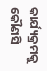କାର୍ଯ୍ୟକ୍ରମକୁ କୌଣସି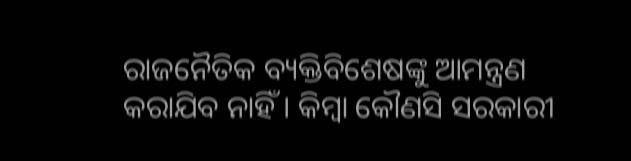ରାଜନୈତିକ ବ୍ୟକ୍ତିବିଶେଷଙ୍କୁ ଆମନ୍ତ୍ରଣ କରାଯିବ ନାହିଁ । କିମ୍ବା କୌଣସି ସରକାରୀ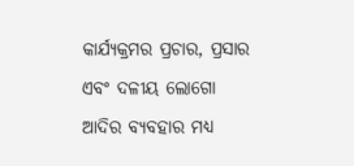କାର୍ଯ୍ୟକ୍ରମର ପ୍ରଚାର, ପ୍ରସାର ଏବଂ ଦଳୀୟ ଲୋଗୋ ଆଦିର ବ୍ୟବହାର ମଧ୍ୟ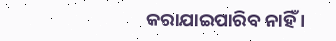କରାଯାଇପାରିବ ନାହିଁ ।